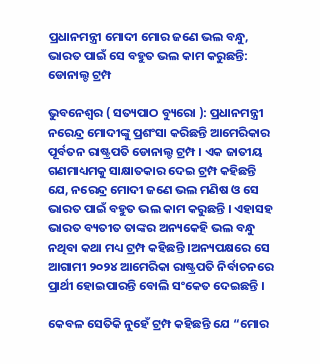ପ୍ରଧାନମନ୍ତ୍ରୀ ମୋଦୀ ମୋର ଜଣେ ଭଲ ବନ୍ଧୁ, ଭାରତ ପାଇଁ ସେ ବହୁତ ଭଲ କାମ କରୁଛନ୍ତି: ଡୋନାଲ୍ଡ ଟ୍ରମ୍ପ

ଭୁବନେଶ୍ୱର ( ସତ୍ୟପାଠ ବ୍ୟୁରୋ ): ପ୍ରଧାନମନ୍ତ୍ରୀ ନରେନ୍ଦ୍ର ମୋଦୀଙ୍କୁ ପ୍ରଶଂସା କରିଛନ୍ତି ଆମେରିକାର ପୂର୍ବତନ ରାଷ୍ଟ୍ରପତି ଡୋନାଲ୍ଡ ଟ୍ରମ୍ପ । ଏକ ଜାତୀୟ ଗଣମାଧ୍ୟମକୁ ସାକ୍ଷାତକାର ଦେଇ ଟ୍ରମ୍ପ କହିଛନ୍ତି ଯେ, ନରେନ୍ଦ୍ର ମୋଦୀ ଜଣେ ଭଲ ମଣିଷ ଓ ସେ ଭାରତ ପାଇଁ ବହୁତ ଭଲ କାମ କରୁଛନ୍ତି । ଏହାସହ ଭାରତ ବ୍ୟତୀତ ତାଙ୍କର ଅନ୍ୟକେହି ଭଲ ବନ୍ଧୁ ନଥିବା କଥା ମଧ୍ୟ ଟ୍ରମ୍ପ କହିଛନ୍ତି ।ଅନ୍ୟପକ୍ଷରେ ସେ ଆଗାମୀ ୨୦୨୪ ଆମେରିକା ରାଷ୍ଟ୍ରପତି ନିର୍ବାଚନରେ ପ୍ରାର୍ଥୀ ହୋଇପାରନ୍ତି ବୋଲି ସଂକେତ ଦେଇଛନ୍ତି ।

କେବଳ ସେତିକି ନୁହେଁ ଟ୍ରମ୍ପ କହିଛନ୍ତି ଯେ “ମୋର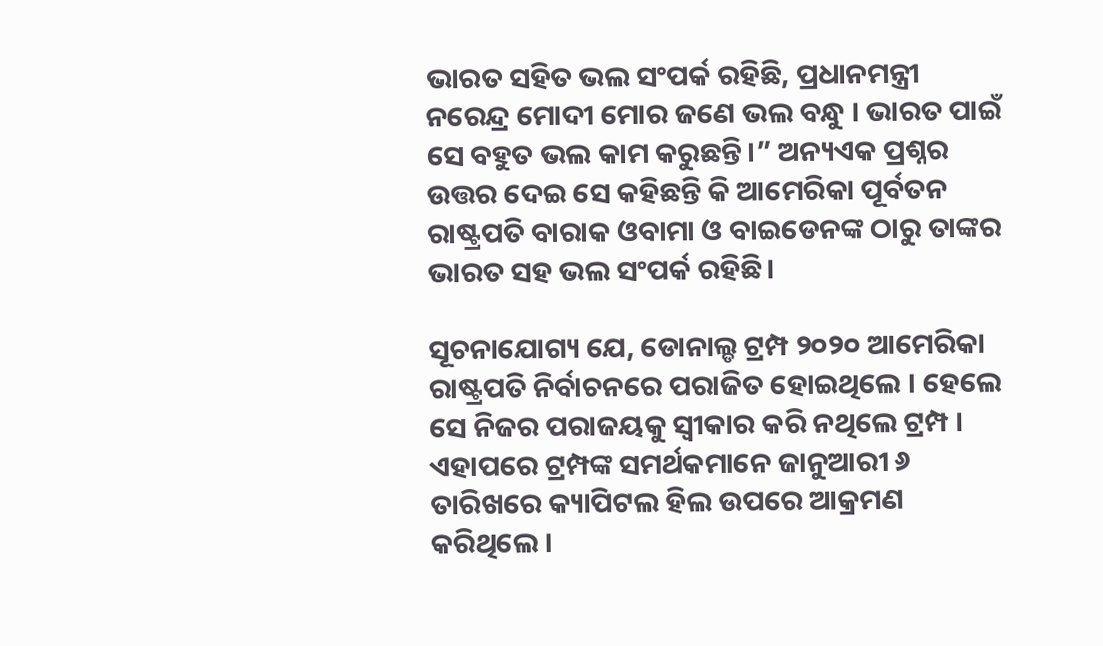ଭାରତ ସହିତ ଭଲ ସଂପର୍କ ରହିଛି, ପ୍ରଧାନମନ୍ତ୍ରୀ ନରେନ୍ଦ୍ର ମୋଦୀ ମୋର ଜଣେ ଭଲ ବନ୍ଧୁ । ଭାରତ ପାଇଁ ସେ ବହୁତ ଭଲ କାମ କରୁଛନ୍ତି।” ଅନ୍ୟଏକ ପ୍ରଶ୍ନର ଉତ୍ତର ଦେଇ ସେ କହିଛନ୍ତି କି ଆମେରିକା ପୂର୍ବତନ ରାଷ୍ଟ୍ରପତି ବାରାକ ଓବାମା ଓ ବାଇଡେନଙ୍କ ଠାରୁ ତାଙ୍କର ଭାରତ ସହ ଭଲ ସଂପର୍କ ରହିଛି।

ସୂଚନାଯୋଗ୍ୟ ଯେ, ଡୋନାଲ୍ଡ ଟ୍ରମ୍ପ ୨୦୨୦ ଆମେରିକା ରାଷ୍ଟ୍ରପତି ନିର୍ବାଚନରେ ପରାଜିତ ହୋଇଥିଲେ । ହେଲେ ସେ ନିଜର ପରାଜୟକୁ ସ୍ୱୀକାର କରି ନଥିଲେ ଟ୍ରମ୍ପ । ଏହାପରେ ଟ୍ରମ୍ପଙ୍କ ସମର୍ଥକମାନେ ଜାନୁଆରୀ ୬ ତାରିଖରେ କ୍ୟାପିଟଲ ହିଲ ଉପରେ ଆକ୍ରମଣ କରିଥିଲେ ।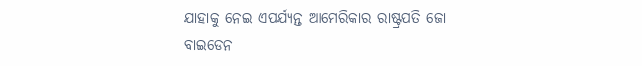ଯାହାକୁ ନେଇ ଏପର୍ଯ୍ୟନ୍ତ ଆମେରିକାର ରାଷ୍ଟ୍ରପତି ଜୋ ବାଇଡେନ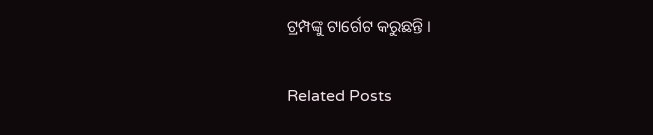ଟ୍ରମ୍ପଙ୍କୁ ଟାର୍ଗେଟ କରୁଛନ୍ତି ।

Related Posts